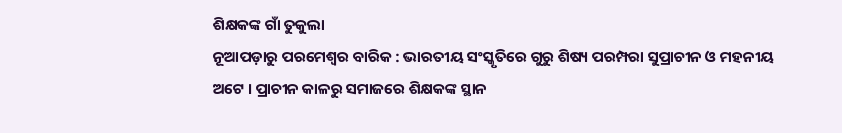ଶିକ୍ଷକଙ୍କ ଗାଁ ତୁକୁଲା
ନୂଆପଡ଼ାରୁ ପରମେଶ୍ୱର ବାରିକ : ଭାରତୀୟ ସଂସ୍କୃତିରେ ଗୁରୁ ଶିଷ୍ୟ ପରମ୍ପରା ସୁପ୍ରାଚୀନ ଓ ମହନୀୟ ଅଟେ । ପ୍ରାଚୀନ କାଳରୁ ସମାଜରେ ଶିକ୍ଷକଙ୍କ ସ୍ଥାନ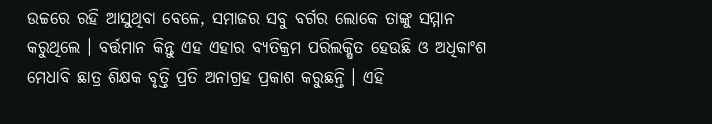ଉଚ୍ଚରେ ରହି ଆସୁଥିବା ବେଳେ, ସମାଜର ସବୁ ବର୍ଗର ଲୋକେ ତାଙ୍କୁ ସମ୍ମାନ କରୁଥିଲେ । ବର୍ତ୍ତମାନ କିନ୍ତୁ ଏହ ଏହାର ବ୍ୟତିକ୍ରମ ପରିଲକ୍ଷିତ ହେଉଛି ଓ ଅଧିକାଂଶ ମେଧାବି ଛାତ୍ର ଶିକ୍ଷକ ବୃତ୍ତି ପ୍ରତି ଅନାଗ୍ରହ ପ୍ରକାଶ କରୁଛନ୍ତି । ଏହି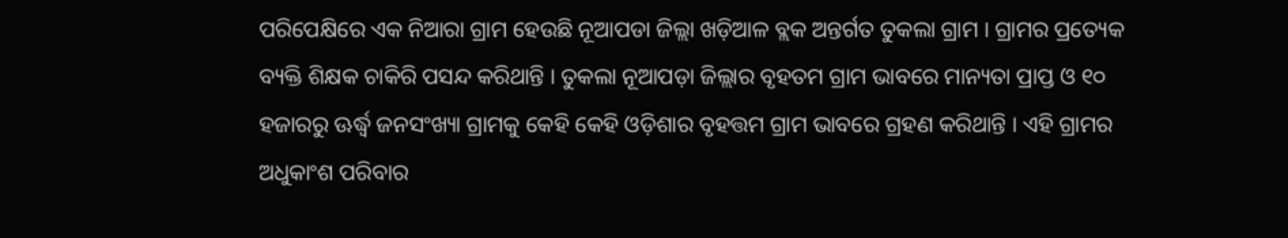ପରିପେକ୍ଷିରେ ଏକ ନିଆରା ଗ୍ରାମ ହେଉଛି ନୂଆପଡା ଜିଲ୍ଲା ଖଡ଼ିଆଳ ବ୍ଲକ ଅନ୍ତର୍ଗତ ତୁକଲା ଗ୍ରାମ । ଗ୍ରାମର ପ୍ରତ୍ୟେକ ବ୍ୟକ୍ତି ଶିକ୍ଷକ ଚାକିରି ପସନ୍ଦ କରିଥାନ୍ତି । ତୁକଲା ନୂଆପଡ଼ା ଜିଲ୍ଲାର ବୃହତମ ଗ୍ରାମ ଭାବରେ ମାନ୍ୟତା ପ୍ରାପ୍ତ ଓ ୧୦ ହଜାରରୁ ଊର୍ଦ୍ଧ୍ୱ ଜନସଂଖ୍ୟା ଗ୍ରାମକୁ କେହି କେହି ଓଡ଼ିଶାର ବୃହତ୍ତମ ଗ୍ରାମ ଭାବରେ ଗ୍ରହଣ କରିଥାନ୍ତି । ଏହି ଗ୍ରାମର ଅଧୁକାଂଶ ପରିବାର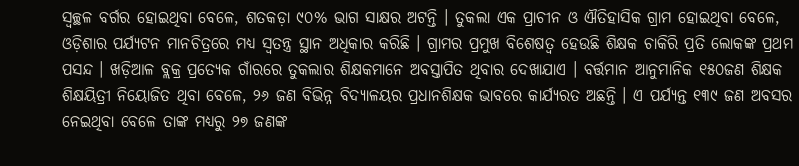ସ୍ୱଚ୍ଛଳ ବର୍ଗର ହୋଇଥିବା ବେଳେ, ଶତକଡ଼ା ୯୦% ଭାଗ ସାକ୍ଷର ଅଟନ୍ତି । ତୁକଲା ଏକ ପ୍ରାଚୀନ ଓ ଐତିହାସିକ ଗ୍ରାମ ହୋଇଥିବା ବେଳେ, ଓଡ଼ିଶାର ପର୍ଯ୍ୟଟନ ମାନଚିତ୍ରରେ ମଧ୍ୟ ସ୍ୱତନ୍ତ୍ର ସ୍ଥାନ ଅଧିକାର କରିଛି । ଗ୍ରାମର ପ୍ରମୁଖ ବିଶେଷତ୍ୱ ହେଉଛି ଶିକ୍ଷକ ଚାକିରି ପ୍ରତି ଲୋକଙ୍କ ପ୍ରଥମ ପସନ୍ଦ । ଖଡ଼ିଆଳ ବ୍ଲକ୍ର ପ୍ରତ୍ୟେକ ଗାଁରରେ ତୁକଲାର ଶିକ୍ଷକମାନେ ଅବସ୍ତାପିତ ଥିବାର ଦେଖାଯାଏ । ବର୍ତ୍ତମାନ ଆନୁମାନିକ ୧୫୦ଜଣ ଶିକ୍ଷକ ଶିକ୍ଷୟିତ୍ରୀ ନିୟୋଜିତ ଥିବା ବେଳେ, ୨୬ ଜଣ ବିଭିନ୍ନ ବିଦ୍ୟାଳୟର ପ୍ରଧାନଶିକ୍ଷକ ଭାବରେ କାର୍ଯ୍ୟରତ ଅଛନ୍ତି । ଏ ପର୍ଯ୍ୟନ୍ତ ୧୩୯ ଜଣ ଅବସର ନେଇଥିବା ବେଳେ ତାଙ୍କ ମଧ୍ୟରୁ ୨୭ ଜଣଙ୍କ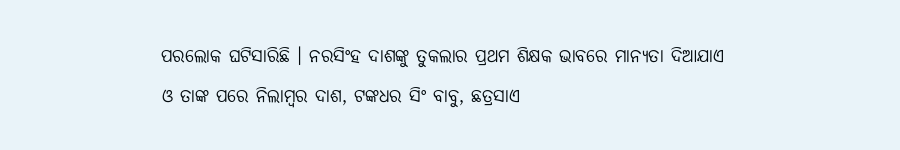ପରଲୋକ ଘଟିସାରିଛି । ନରସିଂହ ଦାଶଙ୍କୁ ତୁକଲାର ପ୍ରଥମ ଶିକ୍ଷକ ଭାବରେ ମାନ୍ୟତା ଦିଆଯାଏ ଓ ତାଙ୍କ ପରେ ନିଲାମ୍ବର ଦାଶ, ଟଙ୍କଧର ସିଂ ବାବୁ, ଛତ୍ରସାଏ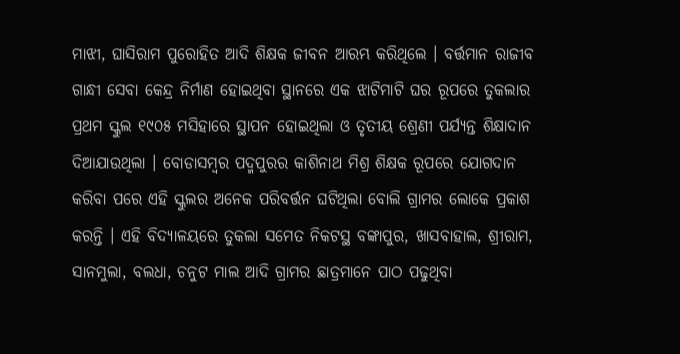ମାଝୀ, ଘାସିରାମ ପୁରୋହିତ ଆଦି ଶିକ୍ଷକ ଜୀବନ ଆରମ୍ଭ କରିଥିଲେ । ବର୍ତ୍ତମାନ ରାଜୀବ ଗାନ୍ଧୀ ସେବା କେନ୍ଦ୍ର ନିର୍ମାଣ ହୋଇଥିବା ସ୍ଥାନରେ ଏକ ଝାଟିମାଟି ଘର ରୂପରେ ତୁକଲାର ପ୍ରଥମ ସ୍କୁଲ ୧୯୦୫ ମସିହାରେ ସ୍ଥାପନ ହୋଇଥିଲା ଓ ତୃତୀୟ ଶ୍ରେଣୀ ପର୍ଯ୍ୟନ୍ତ ଶିକ୍ଷାଦାନ
ଦିଆଯାଉଥିଲା । ବୋଡାସମ୍ବର ପଦ୍ମପୁରର କାଶିନାଥ ମିଶ୍ର ଶିକ୍ଷକ ରୂପରେ ଯୋଗଦାନ କରିବା ପରେ ଏହି ସ୍କୁଲର ଅନେକ ପରିବର୍ତ୍ତନ ଘଟିଥିଲା ବୋଲି ଗ୍ରାମର ଲୋକେ ପ୍ରକାଶ କରନ୍ତି । ଏହି ବିଦ୍ୟାଳୟରେ ତୁକଲା ସମେତ ନିକଟସ୍ଥ ବଙ୍କାପୁର, ଖାସବାହାଲ, ଶ୍ରୀରାମ, ସାନମୁଲା, ବଲଧା, ଚନୁଟ ମାଲ ଆଦି ଗ୍ରାମର ଛାତ୍ରମାନେ ପାଠ ପଢୁଥିବା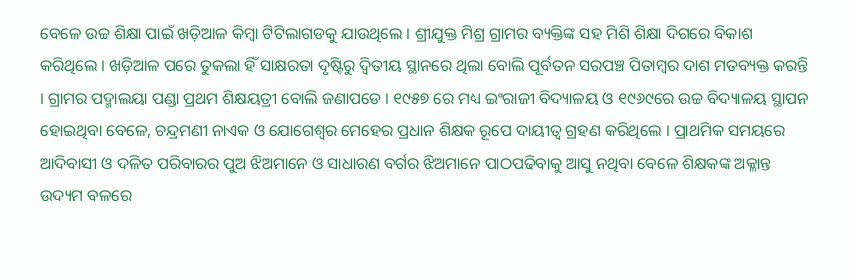ବେଳେ ଉଚ୍ଚ ଶିକ୍ଷା ପାଇଁ ଖଡ଼ିଆଳ କିମ୍ବା ଟିଟିଲାଗଡକୁ ଯାଉଥିଲେ । ଶ୍ରୀଯୁକ୍ତ ମିଶ୍ର ଗ୍ରାମର ବ୍ୟକ୍ତିଙ୍କ ସହ ମିଶି ଶିକ୍ଷା ଦିଗରେ ବିକାଶ କରିଥିଲେ । ଖଡ଼ିଆଳ ପରେ ତୁକଲା ହିଁ ସାକ୍ଷରତା ଦୃଷ୍ଟିରୁ ଦ୍ୱିତୀୟ ସ୍ଥାନରେ ଥିଲା ବୋଲି ପୂର୍ବତନ ସରପଞ୍ଚ ପିତାମ୍ବର ଦାଶ ମତବ୍ୟକ୍ତ କରନ୍ତି । ଗ୍ରାମର ପଦ୍ମାଲୟା ପଣ୍ଡା ପ୍ରଥମ ଶିକ୍ଷୟତ୍ରୀ ବୋଲି ଜଣାପଡେ । ୧୯୫୭ ରେ ମଧ୍ୟ ଇଂରାଜୀ ବିଦ୍ୟାଳୟ ଓ ୧୯୬୯ରେ ଉଚ୍ଚ ବିଦ୍ୟାଳୟ ସ୍ଥାପନ ହୋଇଥିବା ବେଳେ, ଚନ୍ଦ୍ରମଣୀ ନାଏକ ଓ ଯୋଗେଶ୍ୱର ମେହେର ପ୍ରଧାନ ଶିକ୍ଷକ ରୂପେ ଦାୟୀତ୍ୱ ଗ୍ରହଣ କରିଥିଲେ । ପ୍ରାଥମିକ ସମୟରେ ଆଦିବାସୀ ଓ ଦଳିତ ପରିବାରର ପୁଅ ଝିଅମାନେ ଓ ସାଧାରଣ ବର୍ଗର ଝିଅମାନେ ପାଠପଢିବାକୁ ଆସୁ ନଥିବା ବେଳେ ଶିକ୍ଷକଙ୍କ ଅକ୍ଳାନ୍ତ ଉଦ୍ୟମ ବଳରେ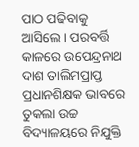ପାଠ ପଢିବାକୁ ଆସିଲେ । ପରବର୍ତ୍ତି କାଳରେ ଉପେନ୍ଦ୍ରନାଥ ଦାଶ ତାଲିମପ୍ରାପ୍ତ ପ୍ରଧାନଶିକ୍ଷକ ଭାବରେ ତୁକଲା ଉଚ୍ଚ ବିଦ୍ୟାଳୟରେ ନିଯୁକ୍ତି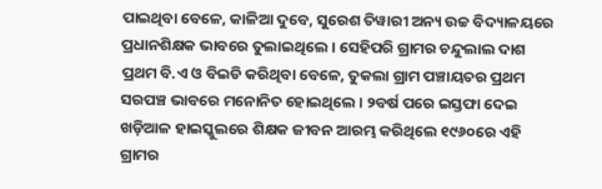ପାଇଥିବା ବେଳେ, କାଳିଆ ଦୁବେ, ସୁରେଶ ତିୱାରୀ ଅନ୍ୟ ଉଚ୍ଚ ବିଦ୍ୟାଳୟରେ ପ୍ରଧାନଶିକ୍ଷକ ଭାବରେ ତୁଲାଇଥିଲେ । ସେହିପରି ଗ୍ରାମର ଚନ୍ଦୁଲାଲ ଦାଶ ପ୍ରଥମ ବି.ଏ ଓ ବିଇଡି କରିଥିବା ବେଳେ, ତୁକଲା ଗ୍ରାମ ପଞ୍ଚାୟତର ପ୍ରଥମ ସରପଞ୍ଚ ଭାବରେ ମନୋନିତ ହୋଇଥିଲେ । ୨ବର୍ଷ ପରେ ଇସ୍ତଫା ଦେଇ ଖଡ଼ିଆଳ ହାଇସ୍କୁଲରେ ଶିକ୍ଷକ ଜୀବନ ଆରମ୍ଭ କରିଥିଲେ ୧୯୬୦ରେ ଏହି ଗ୍ରାମର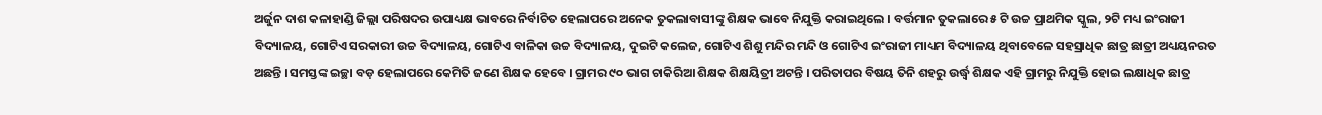ଅର୍ଜୁନ ଦାଶ କଳାହାଣ୍ଡି ଜିଲ୍ଲା ପରିଷଦର ଉପାଧ୍ୟକ୍ଷ ଭାବରେ ନିର୍ବାଚିତ ହେଲାପରେ ଅନେକ ତୁକଲାବାସୀଙ୍କୁ ଶିକ୍ଷକ ଭାବେ ନିଯୁକ୍ତି କରାଇଥିଲେ । ବର୍ତ୍ତମାନ ତୁକଲାରେ ୫ ଟି ଉଚ୍ଚ ପ୍ରାଥମିକ ସ୍କୁଲ, ୨ଟି ମଧ୍ୟ ଇଂରାଜୀ ବିଦ୍ୟାଳୟ, ଗୋଟିଏ ସରକାରୀ ଉଚ୍ଚ ବିଦ୍ୟାଳୟ, ଗୋଟିଏ ବାଳିକା ଉଚ୍ଚ ବିଦ୍ୟାଳୟ, ଦୁଇଟି କଲେଜ, ଗୋଟିଏ ଶିଶୁ ମନ୍ଦିର ମନ୍ଦି ଓ ଗୋଟିଏ ଇଂରାଜୀ ମାଧ୍ୟମ ବିଦ୍ୟାଳୟ ଥିବାବେଳେ ସହସ୍ରାଧିକ ଛାତ୍ର ଛାତ୍ରୀ ଅଧ୍ୟୟନରତ ଅଛନ୍ତି । ସମସ୍ତଙ୍କ ଇଚ୍ଛା ବଡ଼ ହେଲାପରେ କେମିତି ଜଣେ ଶିକ୍ଷକ ହେବେ । ଗ୍ରାମର ୯୦ ଭାଗ ଚାକିରିଆ ଶିକ୍ଷକ ଶିକ୍ଷୟିତ୍ରୀ ଅଟନ୍ତି । ପରିତାପର ବିଷୟ ତିନି ଶହରୁ ଉର୍ଦ୍ଧ୍ୱ ଶିକ୍ଷକ ଏହି ଗ୍ରାମରୁ ନିଯୁକ୍ତି ହୋଇ ଲକ୍ଷାଧିକ ଛାତ୍ର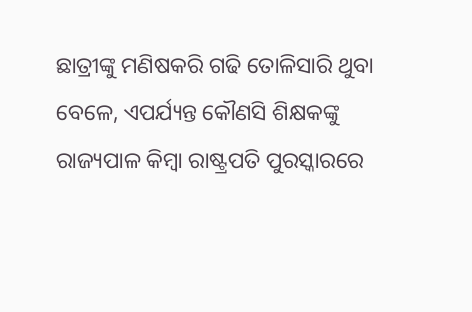ଛାତ୍ରୀଙ୍କୁ ମଣିଷକରି ଗଢି ତୋଳିସାରି ଥୁବା ବେଳେ, ଏପର୍ଯ୍ୟନ୍ତ କୌଣସି ଶିକ୍ଷକଙ୍କୁ ରାଜ୍ୟପାଳ କିମ୍ବା ରାଷ୍ଟ୍ରପତି ପୁରସ୍କାରରେ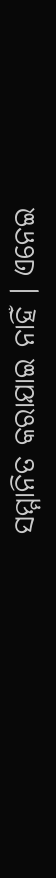ସମ୍ମାନିତ କରାଯାଇ ନାହିଁ । ଏନେଇ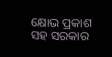କ୍ଷୋଭ ପ୍ରକାଶ ସହ ସରକାର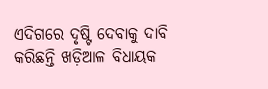ଏଦିଗରେ ଦୃଷ୍ଟି ଦେବାକୁ ଦାବି କରିଛନ୍ତି ଖଡ଼ିଆଳ ବିଧାୟକ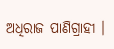ଅଧିରାଜ ପାଣିଗ୍ରାହୀ ।